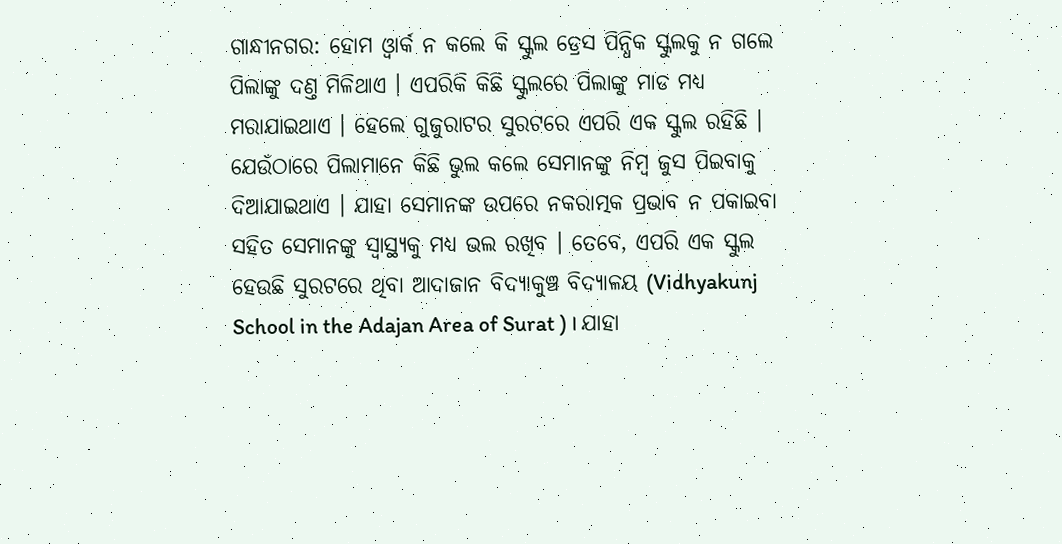ଗାନ୍ଧୀନଗର: ହୋମ ଓ୍ବାର୍କ ନ କଲେ କି ସ୍କୁଲ ଡ୍ରେସ ପିନ୍ଧିକ ସ୍କୁଲକୁ ନ ଗଲେ ପିଲାଙ୍କୁ ଦଣ୍ତ ମିଳିଥାଏ । ଏପରିକି କିଛି ସ୍କୁଲରେ ପିଲାଙ୍କୁ ମାଡ ମଧ୍ୟ ମରାଯାଇଥାଏ । ହେଲେ ଗୁଜୁରାଟର ସୁରଟରେ ଏପରି ଏକ ସ୍କୁଲ ରହିଛି । ଯେଉଁଠାରେ ପିଲାମାନେ କିଛି ଭୁଲ କଲେ ସେମାନଙ୍କୁ ନିମ୍ବ ଜୁସ ପିଇବାକୁ ଦିଆଯାଇଥାଏ । ଯାହା ସେମାନଙ୍କ ଉପରେ ନକରାତ୍ମକ ପ୍ରଭାବ ନ ପକାଇବା ସହିତ ସେମାନଙ୍କୁ ସ୍ବାସ୍ଥ୍ୟକୁ ମଧ୍ୟ ଭଲ ରଖିବ । ତେବେ, ଏପରି ଏକ ସ୍କୁଲ ହେଉଛି ସୁରଟରେ ଥିବା ଆଦାଜାନ ବିଦ୍ୟାକୁଞ୍ଚ ବିଦ୍ୟାଳୟ (Vidhyakunj School in the Adajan Area of Surat ) । ଯାହା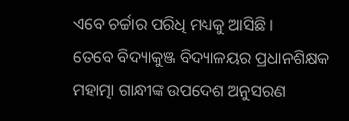ଏବେ ଚର୍ଚ୍ଚାର ପରିଧି ମଧ୍ୟକୁ ଆସିଛି ।
ତେବେ ବିଦ୍ୟାକୁଞ୍ଜ ବିଦ୍ୟାଳୟର ପ୍ରଧାନଶିକ୍ଷକ ମହାତ୍ମା ଗାନ୍ଧୀଙ୍କ ଉପଦେଶ ଅନୁସରଣ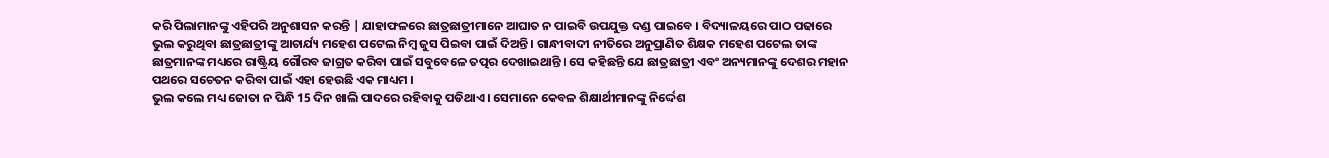କରି ପିଲାମାନଙ୍କୁ ଏହିପରି ଅନୁଶାସନ କରନ୍ତି | ଯାହାଫଳରେ ଛାତ୍ରଛାତ୍ରୀମାନେ ଆଘାତ ନ ପାଇବି ଉପଯୁକ୍ତ ଦଣ୍ଡ ପାଇବେ । ବିଦ୍ୟାଳୟରେ ପାଠ ପଢାରେ ଭୁଲ କରୁଥିବା ଛାତ୍ରଛାତ୍ରୀଙ୍କୁ ଆଚାର୍ଯ୍ୟ ମହେଶ ପଟେଲ ନିମ୍ବ ଜୁସ ପିଇବା ପାଇଁ ଦିଅନ୍ତି । ଗାନ୍ଧୀବାଦୀ ନୀତିରେ ଅନୁପ୍ରାଣିତ ଶିକ୍ଷକ ମହେଶ ପଟେଲ ତାଙ୍କ ଛାତ୍ରମାନଙ୍କ ମଧ୍ୟରେ ରାଷ୍ଟ୍ରିୟ ଗୌରବ ଜାଗ୍ରତ କରିବା ପାଇଁ ସବୁବେଳେ ତତ୍ପର ଦେଖାଇଥାନ୍ତି । ସେ କହିଛନ୍ତି ଯେ ଛାତ୍ରଛାତ୍ରୀ ଏବଂ ଅନ୍ୟମାନଙ୍କୁ ଦେଶର ମହାନ ପଥରେ ସଚେତନ କରିବା ପାଇଁ ଏହା ହେଉଛି ଏକ ମାଧ୍ୟମ ।
ଭୁଲ କଲେ ମଧ୍ୟ ଜୋତା ନ ପିନ୍ଧି 15 ଦିନ ଖାଲି ପାଦରେ ରହିବାକୁ ପଡିଥାଏ । ସେମାନେ କେବଳ ଶିକ୍ଷାର୍ଥୀମାନଙ୍କୁ ନିର୍ଦ୍ଦେଶ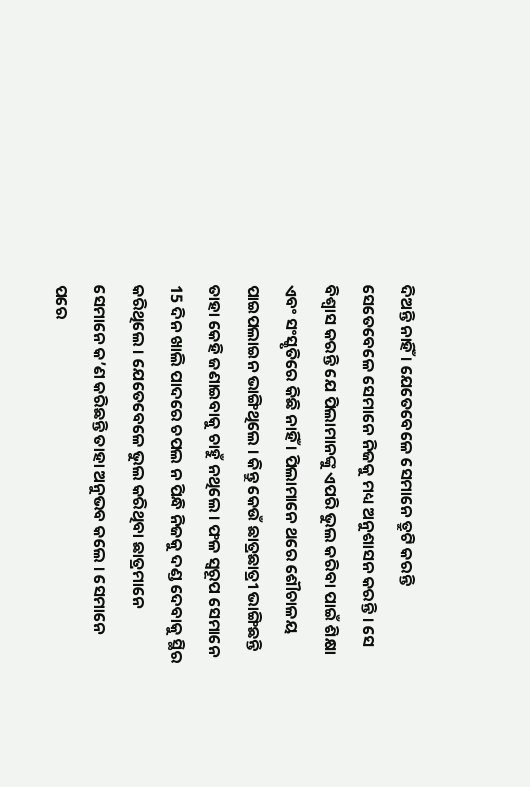ଦିଅନ୍ତି ନାହିଁ । ଯେତେବେଳେ ସେମାନେ ତ୍ରୁଟି କରନ୍ତି ସେତେବେଳେ ସେମାନେ ନିଜକୁ ମଧ୍ୟ ଅନୁଶାସନ କରନ୍ତି । ସେ ବିଶ୍ବାସ କରନ୍ତି ଯେ ପିଲାମାନଙ୍କୁ ଏପରି ଭୁଲ କରିବା ପାଇଁ ଶିକ୍ଷା ଏବଂ ସଂସ୍କୃତିରେ କିଛି ନାହିଁ । ପିଲାମାନେ ଥରେ ଶୌଚାଳୟ ପାଇପଲାଇନ ଭାଙ୍ଗିଥିଲେ । କିନ୍ତୁ କେଉଁ ଛାତ୍ରଛାତ୍ରୀ ଭାଙ୍ଗିଛନ୍ତି ତାହା କେହି ଜଣାଇବାକୁ ଚାହୁଁ ନଥିଲେ । ଫଳ ସ୍ବରୂପ ସେମାନେ 15 ଦିନ ଖାଲି ପାଦରେ ଚପଲ ନ ପିନ୍ଧି ନିଜକୁ ଦଣ୍ଡ ଦେବାକୁ ସ୍ଥିର କରିଥିଲେ । ଯେତେବେଳେ ଭୁଲ କରିଥିବା ଛାତ୍ରମାନେ ସେମାନେ କ’ଣ କରିଛନ୍ତି ତାହା ଅନୁଭବ କଲେ । ସେମାନେ ପରେ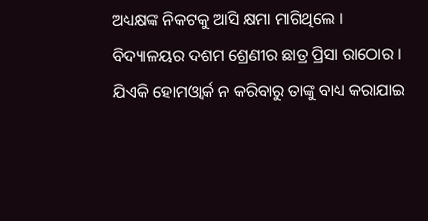ଅଧ୍ୟକ୍ଷଙ୍କ ନିକଟକୁ ଆସି କ୍ଷମା ମାଗିଥିଲେ ।
ବିଦ୍ୟାଳୟର ଦଶମ ଶ୍ରେଣୀର ଛାତ୍ର ପ୍ରିସା ରାଠୋର । ଯିଏକି ହୋମଓ୍ବାର୍କ ନ କରିବାରୁ ତାଙ୍କୁ ବାଧ୍ୟ କରାଯାଇ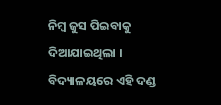ନିମ୍ବ ଜୁସ ପିଇବାକୁ ଦିଆଯାଇଥିଲା । ବିଦ୍ୟାଳୟରେ ଏହି ଦଣ୍ଡ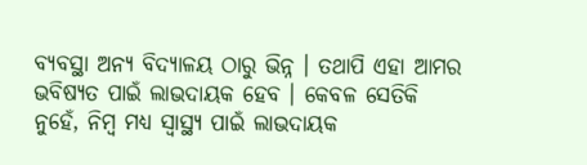ବ୍ୟବସ୍ଥା ଅନ୍ୟ ବିଦ୍ୟାଳୟ ଠାରୁ ଭିନ୍ନ । ତଥାପି ଏହା ଆମର ଭବିଷ୍ୟତ ପାଇଁ ଲାଭଦାୟକ ହେବ । କେବଳ ସେତିକି ନୁହେଁ, ନିମ୍ବ ମଧ୍ୟ ସ୍ବାସ୍ଥ୍ୟ ପାଇଁ ଲାଭଦାୟକ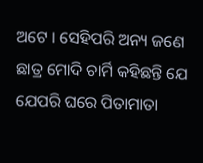ଅଟେ । ସେହିପରି ଅନ୍ୟ ଜଣେ ଛାତ୍ର ମୋଦି ଚାର୍ମି କହିଛନ୍ତି ଯେ ଯେପରି ଘରେ ପିତାମାତା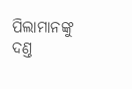ପିଲାମାନଙ୍କୁ ଦଣ୍ତ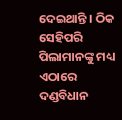ଦେଇଥାନ୍ତି । ଠିକ ସେହିପରି ପିଲାମାନଙ୍କୁ ମଧ୍ୟ ଏଠାରେ ଦଣ୍ଡବିଧାନ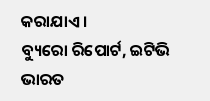କରାଯାଏ ।
ବ୍ୟୁରୋ ରିପୋର୍ଟ, ଇଟିଭି ଭାରତ